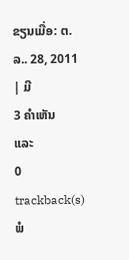ຂຽນເມື່ອ: ຕ.ລ.. 28, 2011
| ມີ
3 ຄຳເຫັນ
ແລະ
0 trackback(s)
ພໍ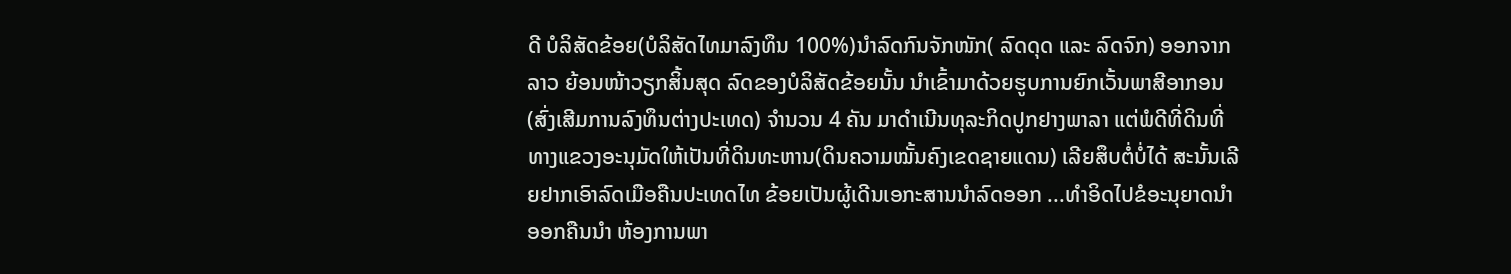ດີ ບໍລິສັດຂ້ອຍ(ບໍລິສັດໄທມາລົງທຶນ 100%)ນຳລົດກົນຈັກໜັກ( ລົດດຸດ ແລະ ລົດຈົກ) ອອກຈາກລາວ ຍ້ອນໜ້າວຽກສິ້ນສຸດ ລົດຂອງບໍລິສັດຂ້ອຍນັ້ນ ນຳເຂົ້າມາດ້ວຍຮູບການຍົກເວັ້ນພາສີອາກອນ(ສົ່ງເສີມການລົງທຶນຕ່າງປະເທດ) ຈຳນວນ 4 ຄັນ ມາດຳເນີນທຸລະກິດປູກຢາງພາລາ ແຕ່ພໍດີທີ່ດິນທີ່ທາງແຂວງອະນຸມັດໃຫ້ເປັນທີ່ດິນທະຫານ(ດິນຄວາມໝັ້ນຄົງເຂດຊາຍແດນ) ເລີຍສຶບຕໍ່ບໍ່ໄດ້ ສະນັ້ນເລີຍຢາກເອົາລົດເມືອຄືນປະເທດໄທ ຂ້ອຍເປັນຜູ້ເດີນເອກະສານນຳລົດອອກ ...ທຳອິດໄປຂໍອະນຸຍາດນຳອອກຄືນນຳ ຫ້ອງການພາ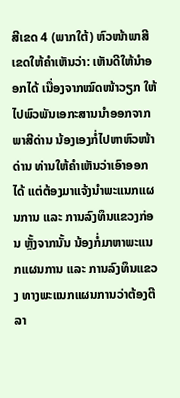ສີເຂດ 4 (ພາກໃຕ້) ຫົວໜ້າພາສີເຂດໃຫ້ຄຳເຫັນວ່າ: ເຫັນດີໃຫ້ນຳອອກໄດ້ ເນື່ອງຈາກໝົດໜ້າວຽກ ໃຫ້ໄປພົວພັນເອກະສານນຳອອກຈາກພາສີດ່ານ ນ້ອງເອງກໍ່ໄປຫາຫົວໜ້າດ່ານ ທ່ານໃຫ້ຄຳເຫັນວ່າເອົາອອກໄດ້ ແຕ່ຕ້ອງມາແຈ້ງນຳພະແນກແຜນການ ແລະ ການລົງທຶນແຂວງກ່ອນ ຫຼັ້ງຈາກນັ້ນ ນ້ອງກໍ່ມາຫາພະແນກແຜນການ ແລະ ການລົງທຶນແຂວງ ທາງພະແນກແຜນການວ່າຕ້ອງຕີລາ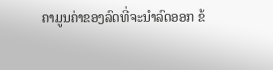ຄາມູນຄ່າຂອງລົດທີ່ຈະນຳລົດອອກ ຂ້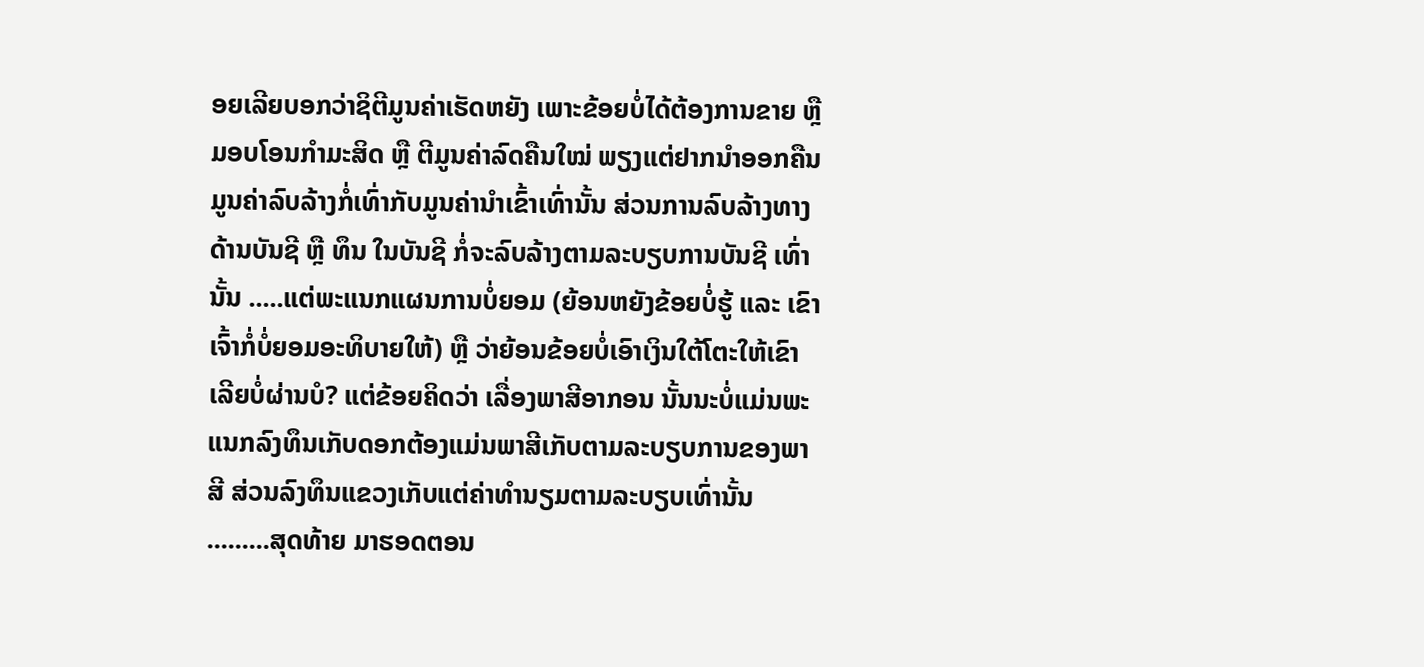ອຍເລີຍບອກວ່າຊິຕີມູນຄ່າເຮັດຫຍັງ ເພາະຂ້ອຍບໍ່ໄດ້ຕ້ອງການຂາຍ ຫຼື ມອບໂອນກຳມະສິດ ຫຼື ຕີມູນຄ່າລົດຄືນໃໝ່ ພຽງແຕ່ຢາກນຳອອກຄືນ ມູນຄ່າລົບລ້າງກໍ່ເທົ່າກັບມູນຄ່ານຳເຂົ້າເທົ່ານັ້ນ ສ່ວນການລົບລ້າງທາງດ້ານບັນຊີ ຫຼື ທຶນ ໃນບັນຊີ ກໍ່ຈະລົບລ້າງຕາມລະບຽບການບັນຊີ ເທົ່ານັ້ນ .....ແຕ່ພະແນກແຜນການບໍ່ຍອມ (ຍ້ອນຫຍັງຂ້ອຍບໍ່ຮູ້ ແລະ ເຂົາເຈົ້າກໍ່ບໍ່ຍອມອະທິບາຍໃຫ້) ຫຼື ວ່າຍ້ອນຂ້ອຍບໍ່ເອົາເງິນໃຕ້ໂຕະໃຫ້ເຂົາເລີຍບໍ່ຜ່ານບໍ? ແຕ່ຂ້ອຍຄິດວ່າ ເລື່ອງພາສີອາກອນ ນັ້ນນະບໍ່ແມ່ນພະແນກລົງທຶນເກັບດອກຕ້ອງແມ່ນພາສີເກັບຕາມລະບຽບການຂອງພາສີ ສ່ວນລົງທຶນແຂວງເກັບແຕ່ຄ່າທຳນຽມຕາມລະບຽບເທົ່ານັ້ນ .........ສຸດທ້າຍ ມາຮອດຕອນ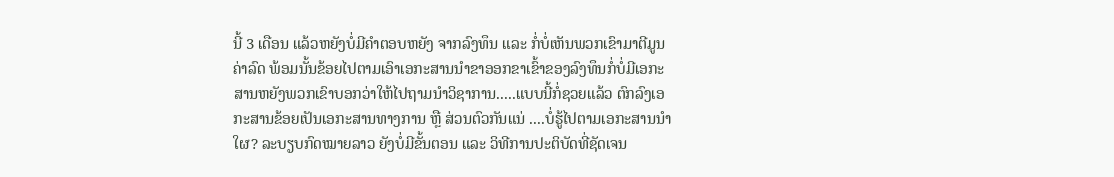ນີ້ 3 ເດືອນ ແລ້ວຫຍັງບໍ່ມີຄຳຕອບຫຍັງ ຈາກລົງທຶນ ແລະ ກໍ່ບໍ່ເຫັນພວກເຂົາມາຕີມູນຄ່າລົດ ພ້ອມນັ້ນຂ້ອຍໄປຕາມເອົາເອກະສານນຳຂາອອກຂາເຂົ້າຂອງລົງທຶນກໍ່ບໍ່ມີເອກະສານຫຍັງພວກເຂົາບອກວ່າໃຫ້ໄປຖາມນຳວິຊາການ.....ແບບນີ້ກໍ່ຊວຍແລ້ວ ຕົກລົງເອກະສານຂ້ອຍເປັນເອກະສານທາງການ ຫຼື ສ່ວນຕົວກັນແນ່ ....ບໍ່ຮູ້ໄປຕາມເອກະສານນຳໃຜ? ລະບຽບກົດໝາຍລາວ ຍັງບໍ່ມີຂັ້ນຕອນ ແລະ ວິທີການປະຕິບັດທີ່ຊັດເຈນ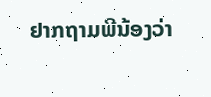ຢາກຖາມພີນ້ອງວ່າ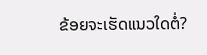ຂ້ອຍຈະເຮັດແນວໃດຕໍ່?